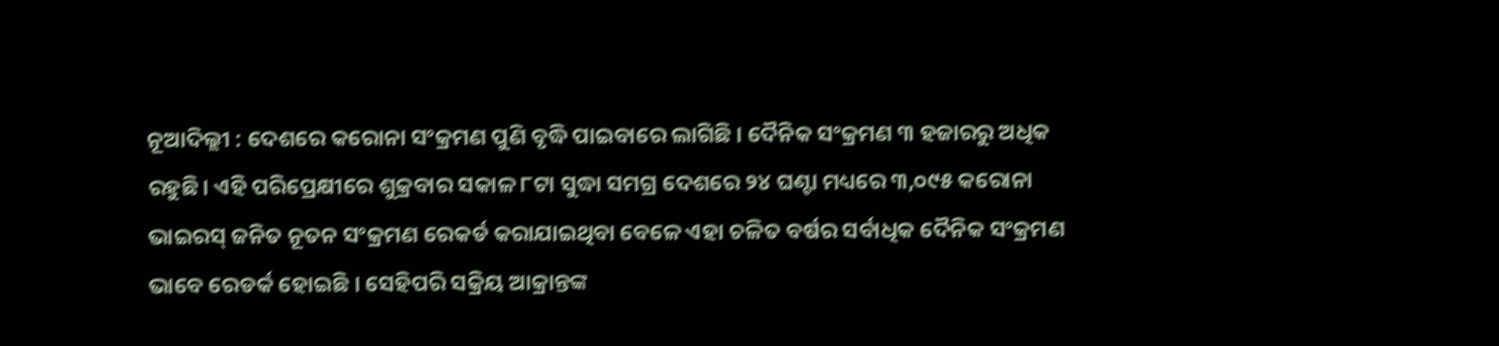ନୂଆଦିଲ୍ଲୀ : ଦେଶରେ କରୋନା ସଂକ୍ରମଣ ପୁଣି ବୃଦ୍ଧି ପାଇବାରେ ଲାଗିଛି । ଦୈନିକ ସଂକ୍ରମଣ ୩ ହଜାରରୁ ଅଧିକ ରହୁଛି। ଏହି ପରିପ୍ରେକ୍ଷୀରେ ଶୁକ୍ରବାର ସକାଳ ୮ଟା ସୁଦ୍ଧା ସମଗ୍ର ଦେଶରେ ୨୪ ଘଣ୍ଟା ମଧ୍ୟରେ ୩,୦୯୫ କରୋନା ଭାଇରସ୍ ଜନିତ ନୂତନ ସଂକ୍ରମଣ ରେକର୍ଡ କରାଯାଇଥିବା ବେଳେ ଏହା ଚଳିତ ବର୍ଷର ସର୍ବାଧିକ ଦୈନିକ ସଂକ୍ରମଣ ଭାବେ ରେଡର୍କ ହୋଇଛି । ସେହିପରି ସକ୍ରିୟ ଆକ୍ରାନ୍ତଙ୍କ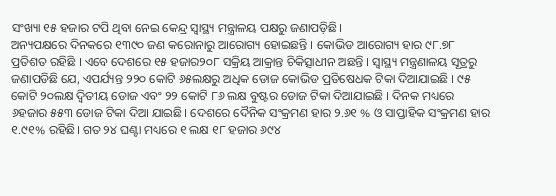ସଂଖ୍ୟା ୧୫ ହଜାର ଟପି ଥିବା ନେଇ କେନ୍ଦ୍ର ସ୍ବାସ୍ଥ୍ୟ ମନ୍ତ୍ରାଳୟ ପକ୍ଷରୁ ଜଣାପଡ଼ିଛି।
ଅନ୍ୟପକ୍ଷରେ ଦିନକରେ ୧୩୯୦ ଜଣ କରୋନାରୁ ଆରୋଗ୍ୟ ହୋଇଛନ୍ତି । କୋଭିଡ ଆରୋଗ୍ୟ ହାର ୯୮.୭୮ ପ୍ରତିଶତ ରହିଛି । ଏବେ ଦେଶରେ ୧୫ ହଜାର୨୦୮ ସକ୍ରିୟ ଆକ୍ରାନ୍ତ ଚିକିତ୍ସାଧୀନ ଅଛନ୍ତି । ସ୍ୱାସ୍ଥ୍ୟ ମନ୍ତ୍ରଣାଳୟ ସୂତ୍ରରୁ ଜଣାପଡିଛି ଯେ, ଏପର୍ଯ୍ୟନ୍ତ ୨୨୦ କୋଟି ୬୫ଲକ୍ଷରୁ ଅଧିକ ଡୋଜ କୋଭିଡ ପ୍ରତିଷେଧକ ଟିକା ଦିଆଯାଇଛି । ୯୫ କୋଟି ୨୦ଲକ୍ଷ ଦ୍ବିତୀୟ ଡୋଜ ଏବଂ ୨୨ କୋଟି ୮୬ ଲକ୍ଷ ବୁଷ୍ଟର ଡୋଜ ଟିକା ଦିଆଯାଇଛି । ଦିନକ ମଧ୍ୟରେ ୬ହଜାର ୫୫୩ ଡୋଜ ଟିକା ଦିଆ ଯାଇଛି। ଦେଶରେ ଦୈନିକ ସଂକ୍ରମଣ ହାର ୨.୬୧ % ଓ ସାପ୍ତାହିକ ସଂକ୍ରମଣ ହାର ୧.୯୧% ରହିଛି। ଗତ ୨୪ ଘଣ୍ଟା ମଧ୍ୟରେ ୧ ଲକ୍ଷ ୧୮ ହଜାର ୬୯୪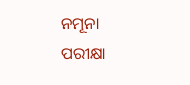ନମୂନା ପରୀକ୍ଷା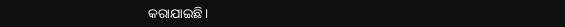କରାଯାଇଛି।